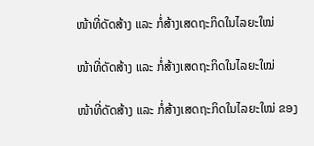ໜ້າທີ່ດັດສ້າງ ແລະ ກໍ່ສ້າງເສດຖະກິດໃນໄລຍະໃໝ່

ໜ້າທີ່ດັດສ້າງ ແລະ ກໍ່ສ້າງເສດຖະກິດໃນໄລຍະໃໝ່

ໜ້າທີ່ດັດສ້າງ ແລະ ກໍ່ສ້າງເສດຖະກິດໃນໄລຍະໃໝ່ ຂອງ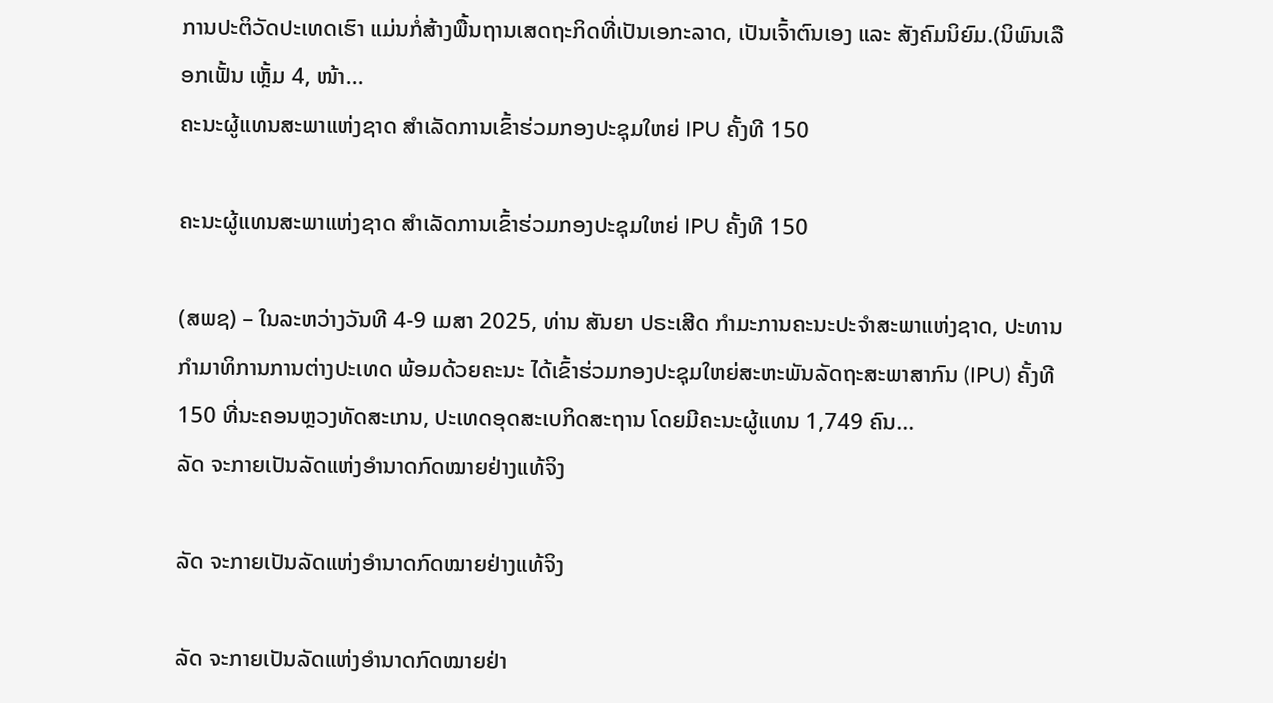ການປະຕິວັດປະເທດເຮົາ ແມ່ນກໍ່ສ້າງພື້ນຖານເສດຖະກິດທີ່ເປັນເອກະລາດ, ເປັນເຈົ້າຕົນເອງ ແລະ ສັງຄົມນິຍົມ.(ນິພົນເລືອກເຟັ້ນ ເຫຼັ້ມ 4, ໜ້າ...
ຄະນະຜູ້ແທນສະພາແຫ່ງຊາດ ສຳເລັດການເຂົ້າຮ່ວມກອງປະຊຸມໃຫຍ່ IPU ຄັ້ງທີ 150

ຄະນະຜູ້ແທນສະພາແຫ່ງຊາດ ສຳເລັດການເຂົ້າຮ່ວມກອງປະຊຸມໃຫຍ່ IPU ຄັ້ງທີ 150

(ສພຊ) – ໃນລະຫວ່າງວັນທີ 4-9 ເມສາ 2025, ທ່ານ ສັນຍາ ປຣະເສີດ ກໍາມະການຄະນະປະຈໍາສະພາແຫ່ງຊາດ, ປະທານກໍາມາທິການການຕ່າງປະເທດ ພ້ອມດ້ວຍຄະນະ ໄດ້ເຂົ້າຮ່ວມກອງປະຊຸມໃຫຍ່ສະຫະພັນລັດຖະສະພາສາກົນ (IPU) ຄັ້ງທີ 150 ທີ່ນະຄອນຫຼວງທັດສະເກນ, ປະເທດອຸດສະເບກິດສະຖານ ໂດຍມີຄະນະຜູ້ແທນ 1,749 ຄົນ...
ລັດ ຈະກາຍເປັນລັດແຫ່ງອໍານາດກົດໝາຍຢ່າງແທ້ຈິງ

ລັດ ຈະກາຍເປັນລັດແຫ່ງອໍານາດກົດໝາຍຢ່າງແທ້ຈິງ

ລັດ ຈະກາຍເປັນລັດແຫ່ງອໍານາດກົດໝາຍຢ່າ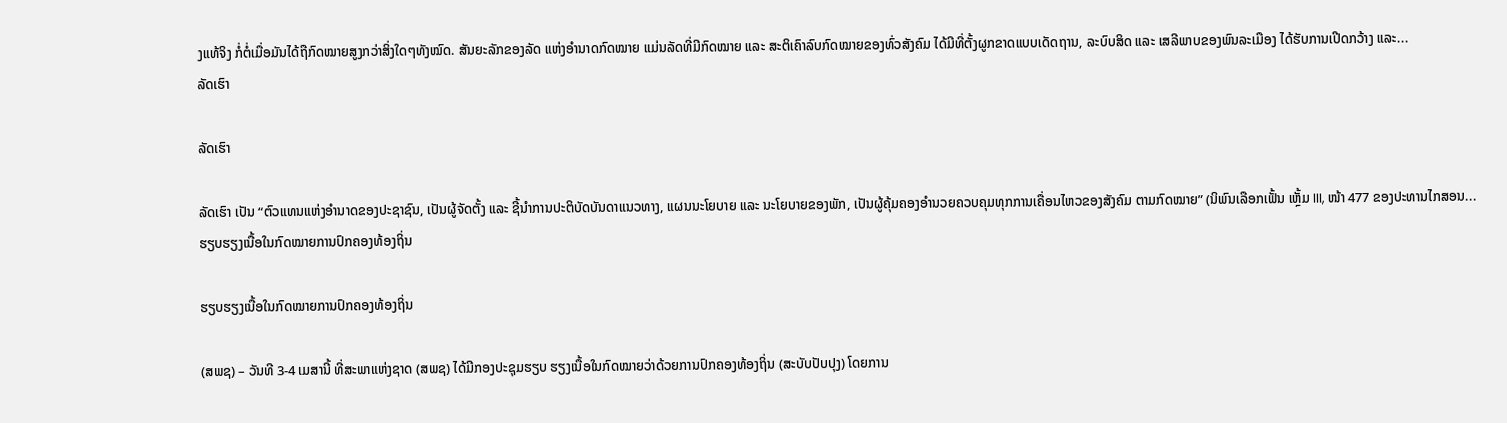ງແທ້ຈິງ ກໍ່ຕໍ່ເມື່ອມັນໄດ້ຖືກົດໝາຍສູງກວ່າສິ່ງໃດໆທັງໝົດ. ສັນຍະລັກຂອງລັດ ແຫ່ງອໍານາດກົດໝາຍ ແມ່ນລັດທີ່ມີກົດໝາຍ ແລະ ສະຕິເຄົາລົບກົດໝາຍຂອງທົ່ວສັງຄົມ ໄດ້ມີທີ່ຕັ້ງຜູກຂາດແບບເດັດຖານ, ລະບົບສິດ ແລະ ເສລີພາບຂອງພົນລະເມືອງ ໄດ້ຮັບການເປີດກວ້າງ ແລະ...
ລັດເຮົາ

ລັດເຮົາ

ລັດເຮົາ ເປັນ “ຕົວແທນແຫ່ງອໍານາດຂອງປະຊາຊົນ, ເປັນຜູ້ຈັດຕັ້ງ ແລະ ຊີ້ນໍາການປະຕິບັດບັນດາແນວທາງ, ແຜນນະໂຍບາຍ ແລະ ນະໂຍບາຍຂອງພັກ, ເປັນຜູ້ຄຸ້ມຄອງອໍານວຍຄວບຄຸມທຸກການເຄື່ອນໄຫວຂອງສັງຄົມ ຕາມກົດໝາຍ” (ນິພົນເລືອກເຟັ້ນ ເຫຼັ້ມ III, ໜ້າ 477 ຂອງປະທານໄກສອນ...
ຮຽບຮຽງເນື້ອໃນກົດໝາຍການປົກຄອງທ້ອງຖິ່ນ

ຮຽບຮຽງເນື້ອໃນກົດໝາຍການປົກຄອງທ້ອງຖິ່ນ

(ສພຊ) – ວັນທີ 3-4 ເມສານີ້ ທີ່ສະພາແຫ່ງຊາດ (ສພຊ) ໄດ້ມີກອງປະຊຸມຮຽບ ຮຽງເນື້ອໃນກົດໝາຍວ່າດ້ວຍການປົກຄອງທ້ອງຖິ່ນ (ສະບັບປັບປຸງ) ໂດຍການ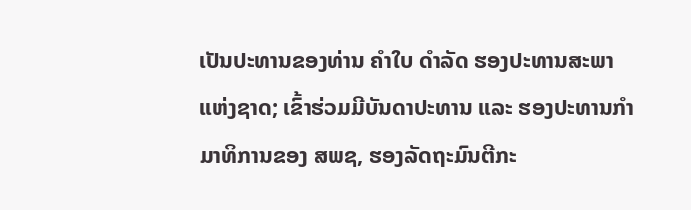ເປັນປະທານຂອງທ່ານ ຄຳໃບ ດຳລັດ ຮອງປະທານສະພາແຫ່ງຊາດ; ເຂົ້າຮ່ວມມີບັນດາປະທານ ແລະ ຮອງປະທານກຳມາທິການຂອງ ສພຊ, ຮອງລັດຖະມົນຕີກະ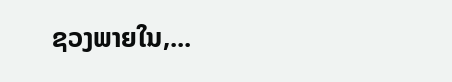ຊວງພາຍໃນ,...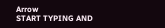Arrow
START TYPING AND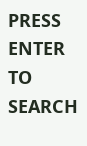PRESS ENTER TO SEARCH